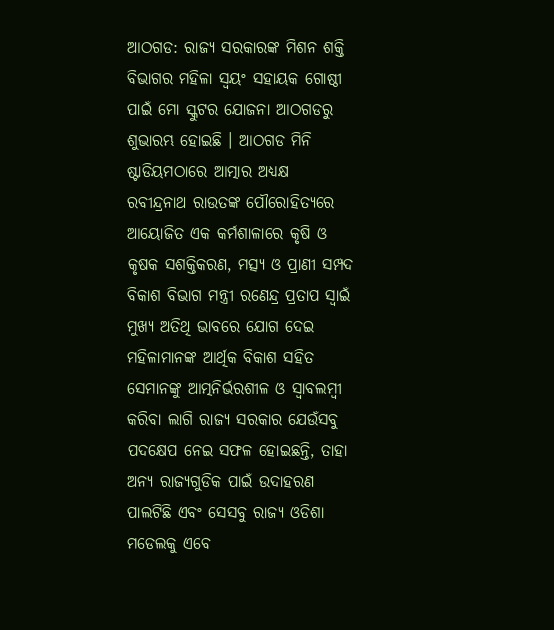ଆଠଗଡ: ରାଜ୍ୟ ସରକାରଙ୍କ ମିଶନ ଶକ୍ତି ବିଭାଗର ମହିଳା ସ୍ୱୟଂ ସହାୟକ ଗୋଷ୍ଠୀ ପାଇଁ ମୋ ସ୍କୁଟର ଯୋଜନା ଆଠଗଡରୁ ଶୁଭାରମ୍ଭ ହୋଇଛି । ଆଠଗଡ ମିନି ଷ୍ଟାଡିୟମଠାରେ ଆତ୍ମାର ଅଧ୍ୟକ୍ଷ ରବୀନ୍ଦ୍ରନାଥ ରାଉତଙ୍କ ପୌରୋହିତ୍ୟରେ ଆୟୋଜିତ ଏକ କର୍ମଶାଳାରେ କୃଷି ଓ କୃଷକ ସଶକ୍ତିକରଣ, ମତ୍ସ୍ୟ ଓ ପ୍ରାଣୀ ସମ୍ପଦ ବିକାଶ ବିଭାଗ ମନ୍ତ୍ରୀ ରଣେନ୍ଦ୍ର ପ୍ରତାପ ସ୍ୱାଇଁ ମୁଖ୍ୟ ଅତିଥି ଭାବରେ ଯୋଗ ଦେଇ ମହିଳାମାନଙ୍କ ଆର୍ଥିକ ବିକାଶ ସହିତ ସେମାନଙ୍କୁ ଆତ୍ମନିର୍ଭରଶୀଳ ଓ ସ୍ୱାବଲମ୍ବୀ କରିବା ଲାଗି ରାଜ୍ୟ ସରକାର ଯେଉଁସବୁ ପଦକ୍ଷେପ ନେଇ ସଫଳ ହୋଇଛନ୍ତି, ତାହା ଅନ୍ୟ ରାଜ୍ୟଗୁଡିକ ପାଇଁ ଉଦାହରଣ ପାଲଟିଛି ଏବଂ ସେସବୁ ରାଜ୍ୟ ଓଡିଶା ମଡେଲକୁ ଏବେ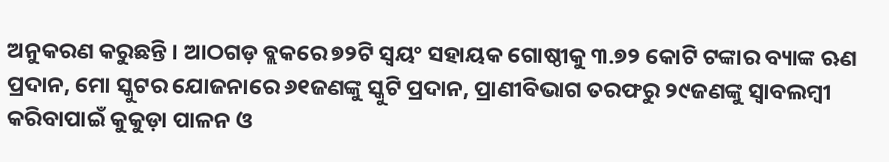ଅନୁକରଣ କରୁଛନ୍ତି । ଆଠଗଡ଼ ବ୍ଲକରେ ୭୨ଟି ସ୍ୱୟଂ ସହାୟକ ଗୋଷ୍ଠୀକୁ ୩.୭୨ କୋଟି ଟଙ୍କାର ବ୍ୟାଙ୍କ ଋଣ ପ୍ରଦାନ, ମୋ ସ୍କୁଟର ଯୋଜନାରେ ୬୧ଜଣଙ୍କୁ ସ୍କୁଟି ପ୍ରଦାନ, ପ୍ରାଣୀବିଭାଗ ତରଫରୁ ୨୯ଜଣଙ୍କୁ ସ୍ୱାବଲମ୍ବୀ କରିବାପାଇଁ କୁକୁଡ଼ା ପାଳନ ଓ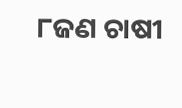୮ଜଣ ଚାଷୀ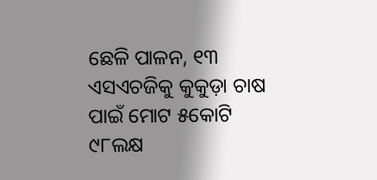ଛେଳି ପାଳନ, ୧୩ ଏସଏଚଜିକୁ କୁକୁଡ଼ା ଚାଷ ପାଇଁ ମୋଟ ୫କୋଟି ୯୮ଲକ୍ଷ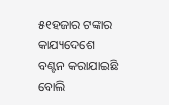୫୧ହଜାର ଟଙ୍କାର କାଯ୍ୟଦେଶେ ବଣ୍ଟନ କରାଯାଇଛି ବୋଲି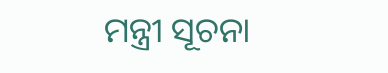ମନ୍ତ୍ରୀ ସୂଚନା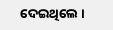ଦେଇଥିଲେ ।